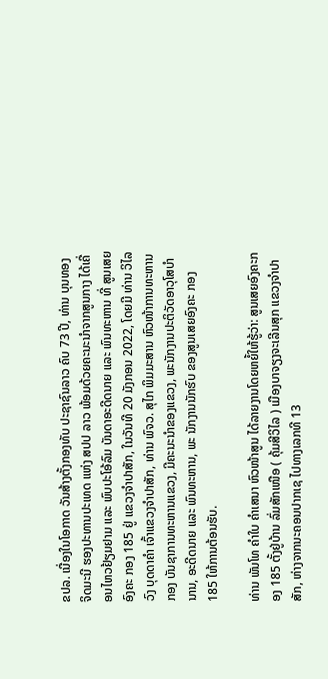ຂປລ. ເນື່ອງໃນໂອກາດ ວັນສ້າງຕັ້ງກອງທັບ ປະຊາຊົນລາວ ຄົບ 73 ປີ, ທ່ານ ບຸນທອງ ຈິດມະນີ ຮອງປະທານປະເທດ ແຫ່ງ ສປປ ລາວ ພ້ອມດ້ວຍຄະນະນຳຈາກສູນກາງ ໄດ້ເຄື່ອນໄຫວຢ້ຽມຢາມ ແລະ ພົບປະໂອ້ລົມ ບັນດາອະດີດນາຍ ແລະ ພົນທະຫານ ທີ່ ສູນເສຍອົງຄະ ກອງ 185 ຢູ່ ແຂວງຈຳປາສັກ, ໃນວັນທີ 20 ມັງກອນ 2022, ໂດຍມີ ທ່ານ ວິໄລວົງ ບຸດດາຄໍາ ເຈົ້າແຂວງຈຳປາສັກ, ທ່ານ ພົຈວ. ສຸໄກ ພິມມະສານ ຫົວໜ້າການທະຫານກອງ ບັນຊາການທະຫານແຂວງ, ມີຄະນະນຳຂອງແຂວງ, ພະນັກງານປະຕິວັດອາວຸໂສບຳນານ, ອະດີດນາຍ ແລະ ພົນທະຫານ, ພະ ນັກງານນັກຮົບ ຂອງສູນເສຍອົງຄະ ກອງ 185 ໃຫ້ການຕ້ອນຮັບ.

ທ່ານ ພັນໂທ ຄຳໃບ ຄຳເສນາ ຫົວໜ້າສູນ ໄດ້ລາຍງານໂດຍຫຍໍ້ໃຫ້ຮູ້ວ່າ: ສູນເສຍອົງຄະກອງ 185 ຕັ້ງຢູ່ບ້ານ ລົ່ມສັກເໜືອ ( ຄຸ້ມສີວິໄລ ) ເມືອງບາຈຽງຈະເລີນສຸກ ແຂວງຈຳປາສັກ, ຫ່າງຈາກນະຄອນປາກເຊ ໄປທາງເລກທີ 13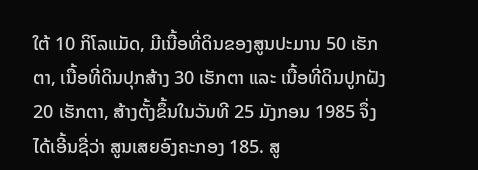ໃຕ້ 10 ກິໂລແມັດ, ມີເນື້ອທີ່ດິນຂອງສູນປະມານ 50 ເຮັກຕາ, ເນື້ອທີ່ດິນປຸກສ້າງ 30 ເຮັກຕາ ແລະ ເນື້ອທີ່ດິນປູກຝັງ 20 ເຮັກຕາ, ສ້າງຕັ້ງຂຶ້ນໃນວັນທີ 25 ມັງກອນ 1985 ຈຶ່ງໄດ້ເອີ້ນຊື່ວ່າ ສູນເສຍອົງຄະກອງ 185. ສູ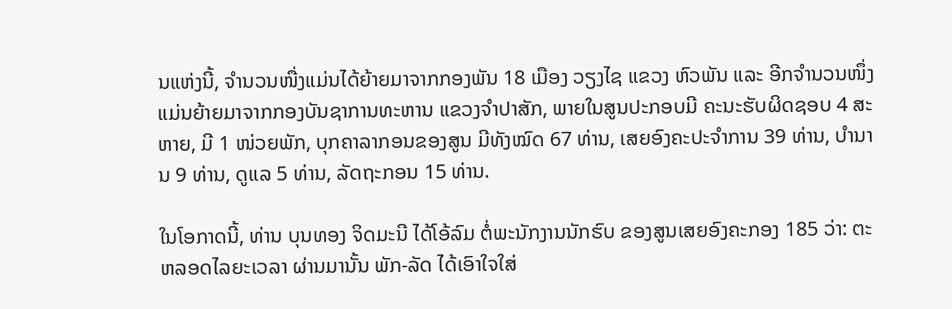ນແຫ່ງນີ້, ຈຳນວນໜື່ງແມ່ນໄດ້ຍ້າຍມາຈາກກອງພັນ 18 ເມືອງ ວຽງໄຊ ແຂວງ ຫົວພັນ ແລະ ອີກຈໍານວນໜຶ່ງ ແມ່ນຍ້າຍມາຈາກກອງບັນຊາການທະຫານ ແຂວງຈຳປາສັກ, ພາຍໃນສູນປະກອບມີ ຄະນະຮັບຜິດຊອບ 4 ສະຫາຍ, ມີ 1 ໜ່ວຍພັກ, ບຸກຄາລາກອນຂອງສູນ ມີທັງໝົດ 67 ທ່ານ, ເສຍອົງຄະປະຈໍາການ 39 ທ່ານ, ບໍານານ 9 ທ່ານ, ດູແລ 5 ທ່ານ, ລັດຖະກອນ 15 ທ່ານ.

ໃນໂອກາດນີ້, ທ່ານ ບຸນທອງ ຈິດມະນີ ໄດ້ໂອ້ລົມ ຕໍ່ພະນັກງານນັກຮົບ ຂອງສູນເສຍອົງຄະກອງ 185 ວ່າ: ຕະຫລອດໄລຍະເວລາ ຜ່ານມານັ້ນ ພັກ-ລັດ ໄດ້ເອົາໃຈໃສ່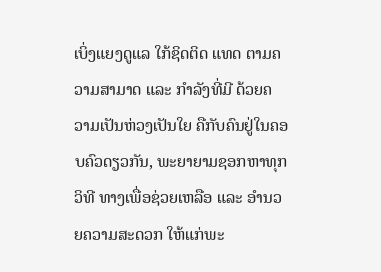ເບິ່ງແຍງດູແລ ໃກ້ຊິດຕິດ ແທດ ຕາມຄວາມສາມາດ ແລະ ກໍາລັງທີ່ມີ ດ້ວຍຄວາມເປັນຫ່ວງເປັນໃຍ ຄືກັບຄົນຢູ່ໃນຄອບຄົວດຽວກັນ, ພະຍາຍາມຊອກຫາທຸກວິທີ ທາງເພື່ອຊ່ວຍເຫລືອ ແລະ ອໍານວຍຄວາມສະດວກ ໃຫ້ແກ່ພະ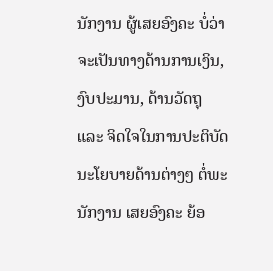ນັກງານ ຜູ້ເສຍອົງຄະ ບໍ່ວ່າຈະເປັນທາງດ້ານການເງິນ, ງົບປະມານ, ດ້ານວັດຖຸ ແລະ ຈິດໃຈໃນການປະຕິບັດ ນະໂຍບາຍດ້ານຕ່າງໆ ຕໍ່ພະນັກງານ ເສຍອົງຄະ ຍ້ອ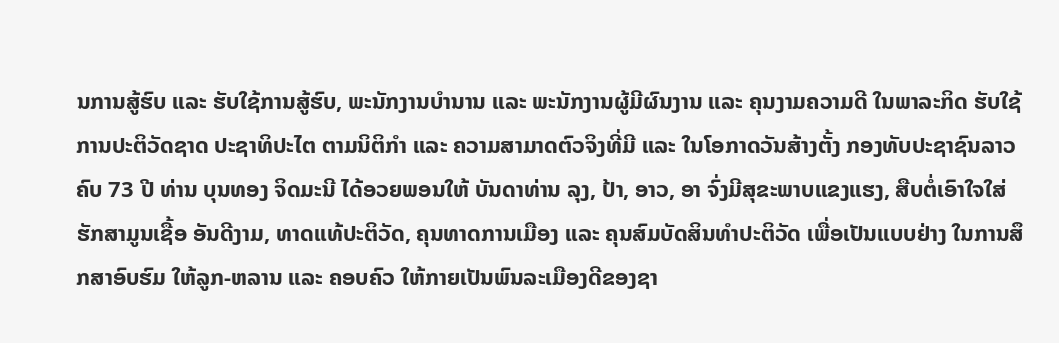ນການສູ້ຮົບ ແລະ ຮັບໃຊ້ການສູ້ຮົບ, ພະນັກງານບໍານານ ແລະ ພະນັກງານຜູ້ມີຜົນງານ ແລະ ຄຸນງາມຄວາມດີ ໃນພາລະກິດ ຮັບໃຊ້ການປະຕິວັດຊາດ ປະຊາທິປະໄຕ ຕາມນິຕິກໍາ ແລະ ຄວາມສາມາດຕົວຈິງທີ່ມີ ແລະ ໃນໂອກາດວັນສ້າງຕັ້ງ ກອງທັບປະຊາຊົນລາວ ຄົບ 73 ປີ ທ່ານ ບຸນທອງ ຈິດມະນີ ໄດ້ອວຍພອນໃຫ້ ບັນດາທ່ານ ລຸງ, ປ້າ, ອາວ, ອາ ຈົ່ງມີສຸຂະພາບແຂງແຮງ, ສືບຕໍ່ເອົາໃຈໃສ່ ຮັກສາມູນເຊື້ອ ອັນດີງາມ, ທາດແທ້ປະຕິວັດ, ຄຸນທາດການເມືອງ ແລະ ຄຸນສົມບັດສິນທໍາປະຕິວັດ ເພື່ອເປັນແບບຢ່າງ ໃນການສຶກສາອົບຮົມ ໃຫ້ລູກ-ຫລານ ແລະ ຄອບຄົວ ໃຫ້ກາຍເປັນພົນລະເມືອງດີຂອງຊາ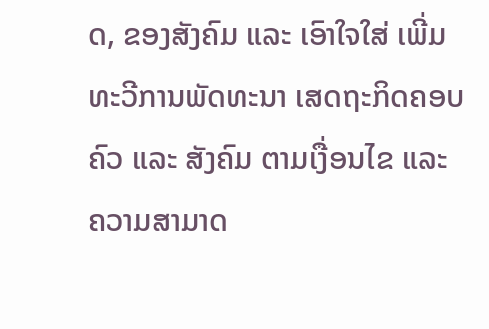ດ, ຂອງສັງຄົມ ແລະ ເອົາໃຈໃສ່ ເພີ່ມທະວີການພັດທະນາ ເສດຖະກິດຄອບຄົວ ແລະ ສັງຄົມ ຕາມເງື່ອນໄຂ ແລະ ຄວາມສາມາດ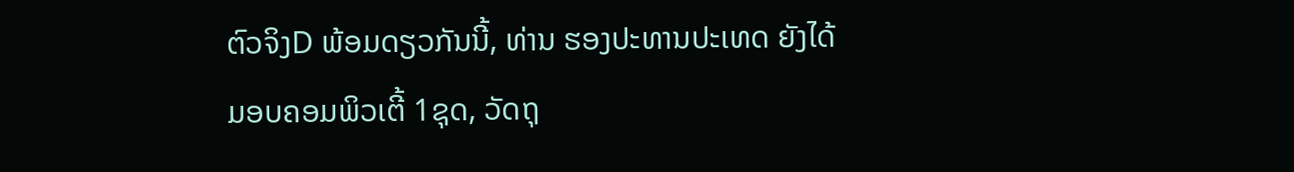ຕົວຈິງD ພ້ອມດຽວກັນນີ້, ທ່ານ ຮອງປະທານປະເທດ ຍັງໄດ້ມອບຄອມພິວເຕີ້ 1ຊຸດ, ວັດຖຸ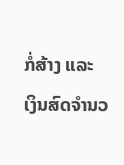ກໍ່ສ້າງ ແລະ ເງິນສົດຈຳນວ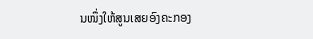ນໜຶ່ງໃຫ້ສູນເສຍອົງຄະກອງ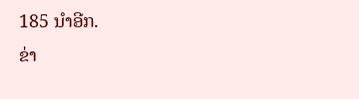185 ນໍາອີກ.
ຂ່າ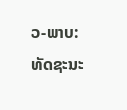ວ-ພາບ: ທັດຊະນະ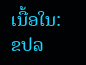ເນື້ອໃນ: ຂປລ